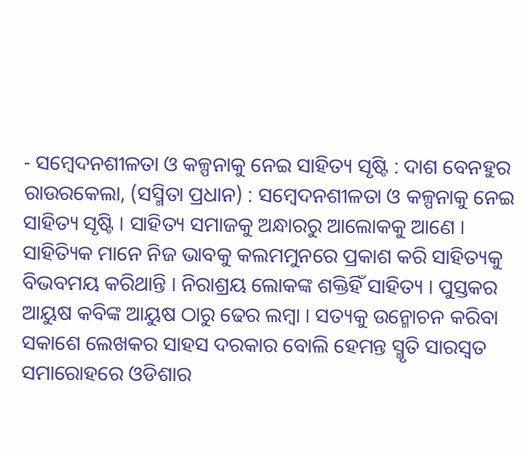- ସମ୍ବେଦନଶୀଳତା ଓ କଳ୍ପନାକୁ ନେଇ ସାହିତ୍ୟ ସୃଷ୍ଟି : ଦାଶ ବେନହୁର
ରାଉରକେଲା, (ସସ୍ମିତା ପ୍ରଧାନ) : ସମ୍ବେଦନଶୀଳତା ଓ କଳ୍ପନାକୁ ନେଇ ସାହିତ୍ୟ ସୃଷ୍ଟି । ସାହିତ୍ୟ ସମାଜକୁ ଅନ୍ଧାରରୁ ଆଲୋକକୁ ଆଣେ । ସାହିତ୍ୟିକ ମାନେ ନିଜ ଭାବକୁ କଲମମୁନରେ ପ୍ରକାଶ କରି ସାହିତ୍ୟକୁ ବିଭବମୟ କରିଥାନ୍ତି । ନିରାଶ୍ରୟ ଲୋକଙ୍କ ଶକ୍ତିହିଁ ସାହିତ୍ୟ । ପୁସ୍ତକର ଆୟୁଷ କବିଙ୍କ ଆୟୁଷ ଠାରୁ ଢେର ଲମ୍ବା । ସତ୍ୟକୁ ଉନ୍ମୋଚନ କରିବା ସକାଶେ ଲେଖକର ସାହସ ଦରକାର ବୋଲି ହେମନ୍ତ ସ୍ମୃତି ସାରସ୍ବତ ସମାରୋହରେ ଓଡିଶାର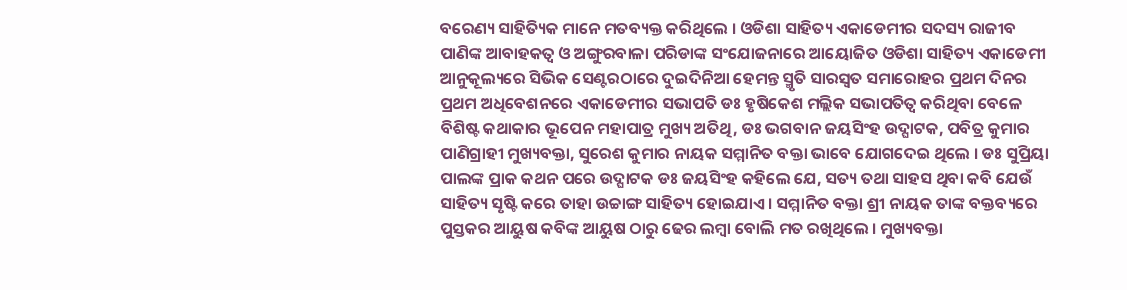ବରେଣ୍ୟ ସାହିତ୍ୟିକ ମାନେ ମତବ୍ୟକ୍ତ କରିଥିଲେ । ଓଡିଶା ସାହିତ୍ୟ ଏକାଡେମୀର ସଦସ୍ୟ ରାଜୀବ ପାଣିଙ୍କ ଆବାହକତ୍ୱ ଓ ଅଙ୍ଗୁରବାଳା ପରିଡାଙ୍କ ସଂଯୋଜନାରେ ଆୟୋଜିତ ଓଡିଶା ସାହିତ୍ୟ ଏକାଡେମୀ ଆନୁକୂଲ୍ୟରେ ସିଭିକ ସେଣ୍ଟରଠାରେ ଦୁଇଦିନିଆ ହେମନ୍ତ ସ୍ମୃତି ସାରସ୍ୱତ ସମାରୋହର ପ୍ରଥମ ଦିନର ପ୍ରଥମ ଅଧିବେଶନରେ ଏକାଡେମୀର ସଭାପତି ଡଃ ହୃଷିକେଶ ମଲ୍ଲିକ ସଭାପତିତ୍ୱ କରିଥିବା ବେଳେ ବିଶିଷ୍ଟ କଥାକାର ଭୂପେନ ମହାପାତ୍ର ମୁଖ୍ୟ ଅତିଥି, ଡଃ ଭଗବାନ ଜୟସିଂହ ଉଦ୍ଘାଟକ, ପବିତ୍ର କୁମାର ପାଣିଗ୍ରାହୀ ମୁଖ୍ୟବକ୍ତା, ସୁରେଶ କୁମାର ନାୟକ ସମ୍ମାନିତ ବକ୍ତା ଭାବେ ଯୋଗଦେଇ ଥିଲେ । ଡଃ ସୁପ୍ରିୟା ପାଲଙ୍କ ପ୍ରାକ କଥନ ପରେ ଉଦ୍ଘାଟକ ଡଃ ଜୟସିଂହ କହିଲେ ଯେ, ସତ୍ୟ ତଥା ସାହସ ଥିବା କବି ଯେଉଁ ସାହିତ୍ୟ ସୃଷ୍ଟି କରେ ତାହା ଉଚ୍ଚାଙ୍ଗ ସାହିତ୍ୟ ହୋଇଯାଏ । ସମ୍ମାନିତ ବକ୍ତା ଶ୍ରୀ ନାୟକ ତାଙ୍କ ବକ୍ତବ୍ୟରେ ପୁସ୍ତକର ଆୟୁଷ କବିଙ୍କ ଆୟୁଷ ଠାରୁ ଢେର ଲମ୍ବା ବୋଲି ମତ ରଖିଥିଲେ । ମୁଖ୍ୟବକ୍ତା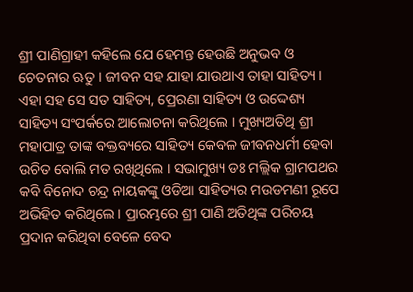ଶ୍ରୀ ପାଣିଗ୍ରାହୀ କହିଲେ ଯେ ହେମନ୍ତ ହେଉଛି ଅନୁଭବ ଓ ଚେତନାର ଋତୁ । ଜୀବନ ସହ ଯାହା ଯାଉଥାଏ ତାହା ସାହିତ୍ୟ । ଏହା ସହ ସେ ସତ ସାହିତ୍ୟ, ପ୍ରେରଣା ସାହିତ୍ୟ ଓ ଉଦ୍ଦେଶ୍ୟ ସାହିତ୍ୟ ସଂପର୍କରେ ଆଲୋଚନା କରିଥିଲେ । ମୁଖ୍ୟଅତିଥି ଶ୍ରୀ ମହାପାତ୍ର ତାଙ୍କ ବକ୍ତବ୍ୟରେ ସାହିତ୍ୟ କେବଳ ଜୀବନଧର୍ମୀ ହେବା ଉଚିତ ବୋଲି ମତ ରଖିଥିଲେ । ସଭାମୁଖ୍ୟ ଡଃ ମଲ୍ଲିକ ଗ୍ରାମପଥର କବି ବିନୋଦ ଚନ୍ଦ୍ର ନାୟକଙ୍କୁ ଓଡିଆ ସାହିତ୍ୟର ମଉଡମଣୀ ରୂପେ ଅଭିହିତ କରିଥିଲେ । ପ୍ରାରମ୍ଭରେ ଶ୍ରୀ ପାଣି ଅତିଥିଙ୍କ ପରିଚୟ ପ୍ରଦାନ କରିଥିବା ବେଳେ ବେଦ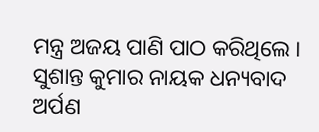ମନ୍ତ୍ର ଅଜୟ ପାଣି ପାଠ କରିଥିଲେ । ସୁଶାନ୍ତ କୁମାର ନାୟକ ଧନ୍ୟବାଦ ଅର୍ପଣ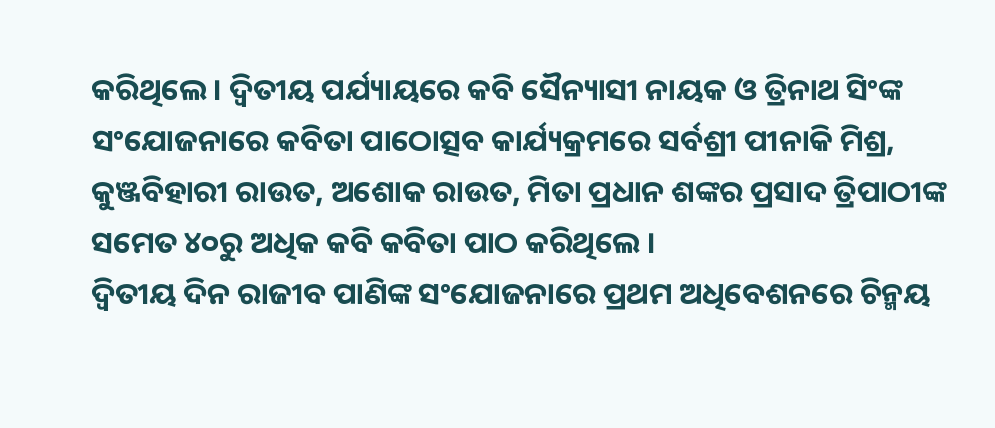କରିଥିଲେ । ଦ୍ବିତୀୟ ପର୍ଯ୍ୟାୟରେ କବି ସୈନ୍ୟାସୀ ନାୟକ ଓ ତ୍ରିନାଥ ସିଂଙ୍କ ସଂଯୋଜନାରେ କବିତା ପାଠୋତ୍ସବ କାର୍ଯ୍ୟକ୍ରମରେ ସର୍ବଶ୍ରୀ ପୀନାକି ମିଶ୍ର, କୁଞ୍ଜବିହାରୀ ରାଉତ, ଅଶୋକ ରାଉତ, ମିତା ପ୍ରଧାନ ଶଙ୍କର ପ୍ରସାଦ ତ୍ରିପାଠୀଙ୍କ ସମେତ ୪୦ରୁ ଅଧିକ କବି କବିତା ପାଠ କରିଥିଲେ ।
ଦ୍ୱିତୀୟ ଦିନ ରାଜୀବ ପାଣିଙ୍କ ସଂଯୋଜନାରେ ପ୍ରଥମ ଅଧିବେଶନରେ ଚିନ୍ମୟ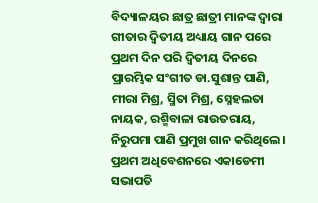ବିଦ୍ୟାଳୟର ଛାତ୍ର ଛାତ୍ରୀ ମାନଙ୍କ ଦ୍ଵାରା ଗୀତାର ଦ୍ବିତୀୟ ଅଧ୍ୟାୟ ଗାନ ପରେ ପ୍ରଥମ ଦିନ ପରି ଦ୍ବିତୀୟ ଦିନରେ ପ୍ରାରମ୍ଭିକ ସଂଗୀତ ଡା.ସୁଶାନ୍ତ ପାଣି, ମୀରା ମିଶ୍ର, ସ୍ମିତା ମିଶ୍ର, ସ୍ନେହଲତା ନାୟକ, ରଶ୍ମିବାଳା ରାଉତରାୟ, ନିରୁପମା ପାଣି ପ୍ରମୁଖ ଗାନ କରିଥିଲେ । ପ୍ରଥମ ଅଧିବେଶନରେ ଏକାଡେମୀ ସଭାପତି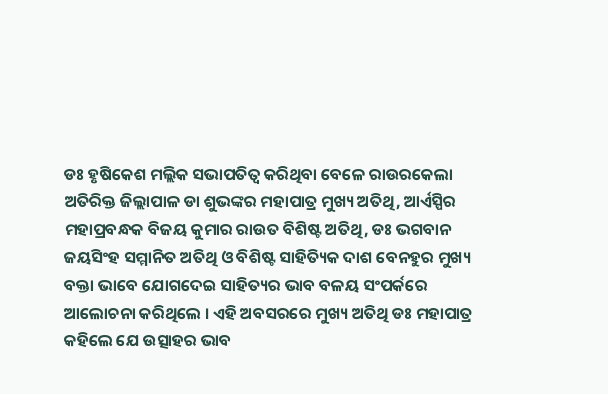ଡଃ ହୃଷିକେଶ ମଲ୍ଲିକ ସଭାପତିତ୍ବ କରିଥିବା ବେଳେ ରାଉରକେଲା ଅତିରିକ୍ତ ଜିଲ୍ଲାପାଳ ଡା ଶୁଭଙ୍କର ମହାପାତ୍ର ମୁଖ୍ୟ ଅତିଥି, ଆର୍ଏସ୍ପିର ମହାପ୍ରବନ୍ଧକ ବିଜୟ କୁମାର ରାଉତ ବିଶିଷ୍ଟ ଅତିଥି, ଡଃ ଭଗବାନ ଜୟସିଂହ ସମ୍ମାନିତ ଅତିଥି ଓ ବିଶିଷ୍ଟ ସାହିତ୍ୟିକ ଦାଶ ବେନହୁର ମୁଖ୍ୟ ବକ୍ତା ଭାବେ ଯୋଗଦେଇ ସାହିତ୍ୟର ଭାବ ବଳୟ ସଂପର୍କରେ ଆଲୋଚନା କରିଥିଲେ । ଏହି ଅବସରରେ ମୁଖ୍ୟ ଅତିଥି ଡଃ ମହାପାତ୍ର କହିଲେ ଯେ ଉତ୍ସାହର ଭାବ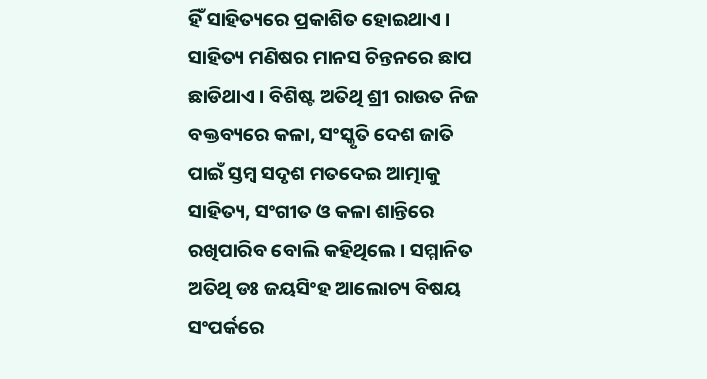ହିଁ ସାହିତ୍ୟରେ ପ୍ରକାଶିତ ହୋଇଥାଏ । ସାହିତ୍ୟ ମଣିଷର ମାନସ ଚିନ୍ତନରେ ଛାପ ଛାଡିଥାଏ । ବିଶିଷ୍ଟ ଅତିଥି ଶ୍ରୀ ରାଉତ ନିଜ ବକ୍ତବ୍ୟରେ କଳା, ସଂସ୍କୃତି ଦେଶ ଜାତି ପାଇଁ ସ୍ତମ୍ବ ସଦୃଶ ମତଦେଇ ଆତ୍ମାକୁ ସାହିତ୍ୟ, ସଂଗୀତ ଓ କଳା ଶାନ୍ତିରେ ରଖିପାରିବ ବୋଲି କହିଥିଲେ । ସମ୍ମାନିତ ଅତିଥି ଡଃ ଜୟସିଂହ ଆଲୋଚ୍ୟ ବିଷୟ ସଂପର୍କରେ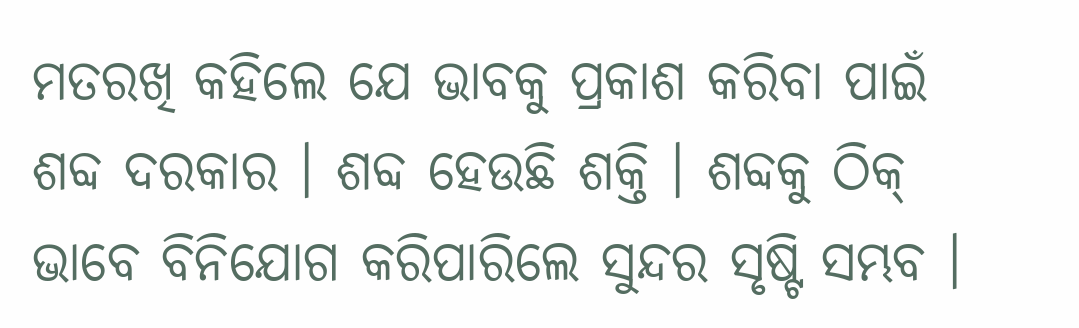ମତରଖି କହିଲେ ଯେ ଭାବକୁ ପ୍ରକାଶ କରିବା ପାଇଁ ଶବ୍ଦ ଦରକାର । ଶବ୍ଦ ହେଉଛି ଶକ୍ତି । ଶବ୍ଦକୁ ଠିକ୍ ଭାବେ ବିନିଯୋଗ କରିପାରିଲେ ସୁନ୍ଦର ସୃଷ୍ଟି ସମ୍ଭବ ।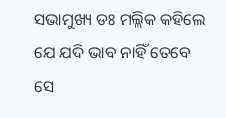ସଭାମୁଖ୍ୟ ଡଃ ମଲ୍ଲିକ କହିଲେ ଯେ ଯଦି ଭାବ ନାହିଁ ତେବେ ସେ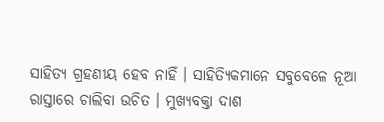ସାହିତ୍ୟ ଗ୍ରହଣୀୟ ହେବ ନାହିଁ । ସାହିତ୍ୟିକମାନେ ସବୁବେଳେ ନୂଆ ରାସ୍ତାରେ ଚାଲିବା ଉଚିତ । ମୁଖ୍ୟବକ୍ତା ଦାଶ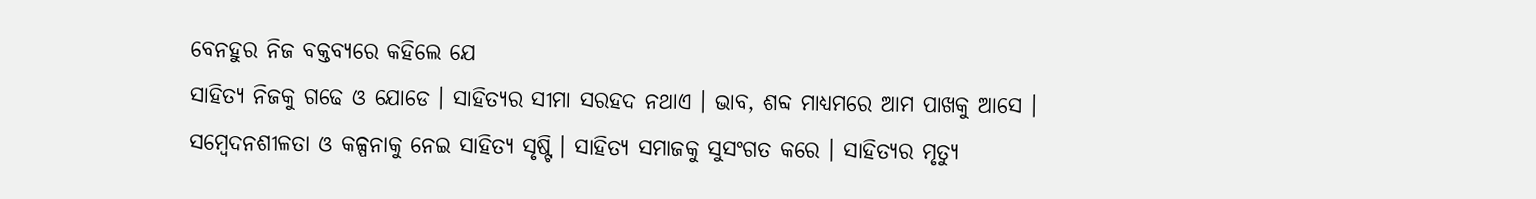ବେନହୁର ନିଜ ବକ୍ତବ୍ୟରେ କହିଲେ ଯେ
ସାହିତ୍ୟ ନିଜକୁ ଗଢେ ଓ ଯୋଡେ । ସାହିତ୍ୟର ସୀମା ସରହଦ ନଥାଏ । ଭାବ, ଶବ୍ଦ ମାଧ୍ୟମରେ ଆମ ପାଖକୁ ଆସେ । ସମ୍ବେଦନଶୀଳତା ଓ କଳ୍ପନାକୁ ନେଇ ସାହିତ୍ୟ ସୃଷ୍ଟି । ସାହିତ୍ୟ ସମାଜକୁ ସୁସଂଗତ କରେ । ସାହିତ୍ୟର ମୃତ୍ୟୁ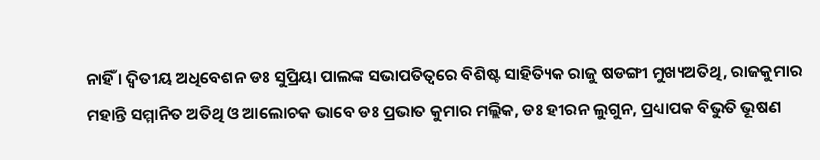ନାହିଁ । ଦ୍ବିତୀୟ ଅଧିବେଶନ ଡଃ ସୁପ୍ରିୟା ପାଲଙ୍କ ସଭାପତିତ୍ବରେ ବିଶିଷ୍ଟ ସାହିତ୍ୟିକ ରାଜୁ ଷଡଙ୍ଗୀ ମୁଖ୍ୟଅତିଥି, ରାଜକୁମାର ମହାନ୍ତି ସମ୍ମାନିତ ଅତିଥି ଓ ଆଲୋଚକ ଭାବେ ଡଃ ପ୍ରଭାତ କୁମାର ମଲ୍ଲିକ, ଡଃ ହୀରନ ଲୁଗୁନ, ପ୍ରଧ୍ୟାପକ ବିଭୁତି ଭୂଷଣ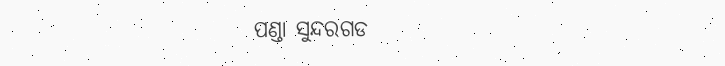ପଣ୍ଡା ସୁନ୍ଦରଗଡ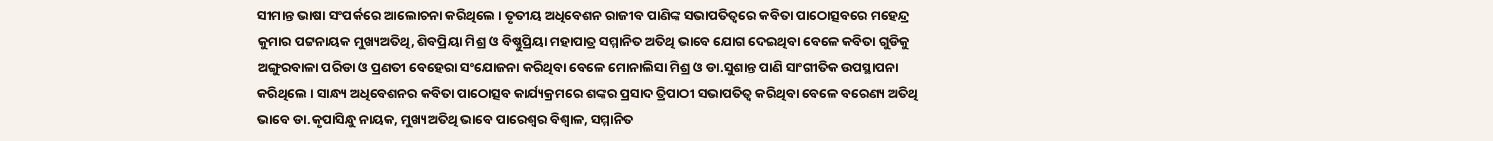ସୀମାନ୍ତ ଭାଷା ସଂପର୍କରେ ଆଲୋଚନା କରିଥିଲେ । ତୃତୀୟ ଅଧିବେଶନ ରାଜୀବ ପାଣିଙ୍କ ସଭାପତିତ୍ୱରେ କବିତା ପାଠୋତ୍ସବରେ ମହେନ୍ଦ୍ର କୁମାର ପଟ୍ଟନାୟକ ମୁଖ୍ୟଅତିଥି, ଶିବପ୍ରିୟା ମିଶ୍ର ଓ ବିଷ୍ଣୁପ୍ରିୟା ମହାପାତ୍ର ସମ୍ମାନିତ ଅତିଥି ଭାବେ ଯୋଗ ଦେଇଥିବା ବେଳେ କବିତା ଗୁଡିକୁ ଅଙ୍ଗୁରବାଳା ପରିଡା ଓ ପ୍ରଣତୀ ବେହେରା ସଂଯୋଜନା କରିଥିବା ବେଳେ ମୋନାଲିସା ମିଶ୍ର ଓ ଡା.ସୁଶାନ୍ତ ପାଣି ସାଂଗୀତିକ ଉପସ୍ଥାପନା କରିଥିଲେ । ସାନ୍ଧ୍ୟ ଅଧିବେଶନର କବିତା ପାଠୋତ୍ସବ କାର୍ଯ୍ୟକ୍ରମରେ ଶଙ୍କର ପ୍ରସାଦ ତ୍ରିପାଠୀ ସଭାପତିତ୍ବ କରିଥିବା ବେଳେ ବରେଣ୍ୟ ଅତିଥି ଭାବେ ଡା.କୃପାସିନ୍ଧୁ ନାୟକ, ମୁଖ୍ୟଅତିଥି ଭାବେ ପାରେଶ୍ବର ବିଶ୍ବାଳ, ସମ୍ମାନିତ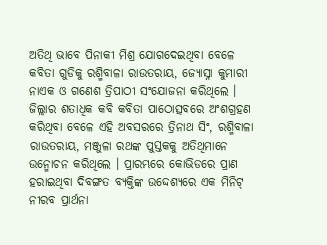ଅତିଥି ଭାବେ ପିନାକୀ ମିଶ୍ର ଯୋଗଦେଇଥିବା ବେଳେ କବିତା ଗୁଡିକୁ ରଶ୍ମିବାଳା ରାଉତରାୟ, ଜ୍ୟୋସ୍ନା କୁମାରୀ ନାଏକ ଓ ଗଣେଶ ତ୍ରିପାଠୀ ସଂଯୋଜନା କରିଥିଲେ । ଜିଲ୍ଲାର ଶତାଧିକ କବି କବିତା ପାଠୋତ୍ସବରେ ଅଂଶଗ୍ରହଣ କରିଥିବା ବେଳେ ଏହି ଅବସରରେ ତ୍ରିନାଥ ସିଂ, ରଶ୍ମିବାଳା ରାଉତରାୟ, ମଞ୍ଜୁଳା ରଥଙ୍କ ପୁସ୍ତକକୁ ଅତିଥିମାନେ ଉନ୍ମୋଚନ କରିଥିଲେ । ପ୍ରାରମ୍ଭରେ କୋଭିଡରେ ପ୍ରାଣ ହରାଇଥିବା ଦିବଙ୍ଗତ ବ୍ୟକ୍ତିଙ୍କ ଉଦ୍ଦେଶ୍ୟରେ ଏକ ମିନିଟ୍ ନୀରବ ପ୍ରାର୍ଥନା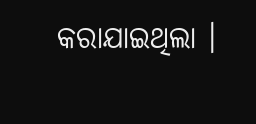କରାଯାଇଥିଲା ।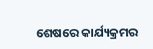ଶେଷରେ କାର୍ଯ୍ୟକ୍ରମର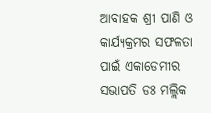ଆବାହକ ଶ୍ରୀ ପାଣି ଓ କାର୍ଯ୍ୟକ୍ରମର ସଫଳତା ପାଇଁ ଏକାଡେମୀର ସଭାପତି ଡଃ ମଲ୍ଲିକ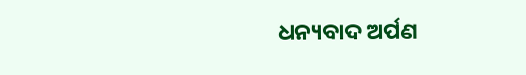ଧନ୍ୟବାଦ ଅର୍ପଣ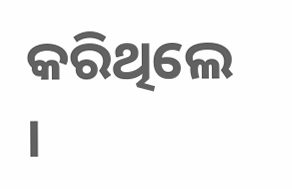କରିଥିଲେ ।